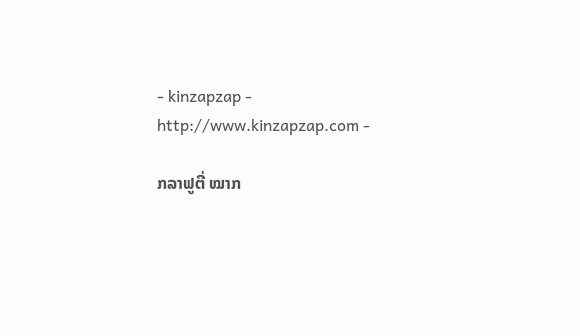- kinzapzap - http://www.kinzapzap.com -

ກລາຟູຕີ່ ໝາກ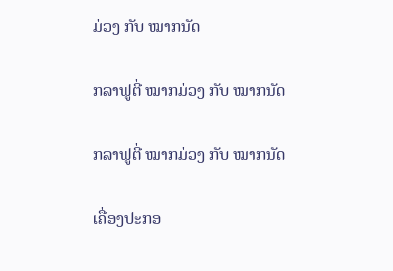ມ່ວງ ກັບ ໝາກນັດ

ກລາຟູຕີ່ ໝາກມ່ວງ ກັບ ໝາກນັດ

ກລາຟູຕີ່ ໝາກມ່ວງ ກັບ ໝາກນັດ

ເຄື່ອງປະກອ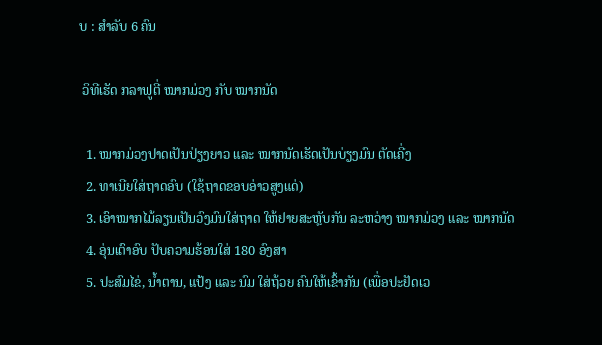ບ : ສຳລັບ 6 ຄົນ

 ວິທີເຮັດ ກລາຟູຕີ່ ໝາກມ່ວງ ກັບ ໝາກນັດ

  1. ໝາກມ່ວງປາດເປັນປ່ຽງຍາວ ແລະ ໝາກນັດເຮັດເປັນບ່ຽງມົນ ຕັດເຄີ່ງ
  2. ທາເນີຍໃສ່ຖາດອົບ (ໃຊ້ຖາດຂອບອ່າວສູງແດ່)
  3. ເອົາໝາກໄມ້ລຽນເປັນວົງມົນໃສ່ຖາດ ໃຫ້ຢາຍສະຫຼັບກັນ ລະຫວ່າງ ໝາກມ່ວງ ແລະ ໝາກນັດ
  4. ອຸ່ນເຕົາອົບ ປັບຄວາມຮ້ອນໃສ່ 180 ອົງສາ
  5. ປະສົມໄຂ່, ນ້ຳຕານ, ແປ້ງ ແລະ ນົມ ໃສ່ຖ້ວຍ ຄົນໃຫ້ເຂົ້າກັນ (ເພື່ອປະຢັດເວ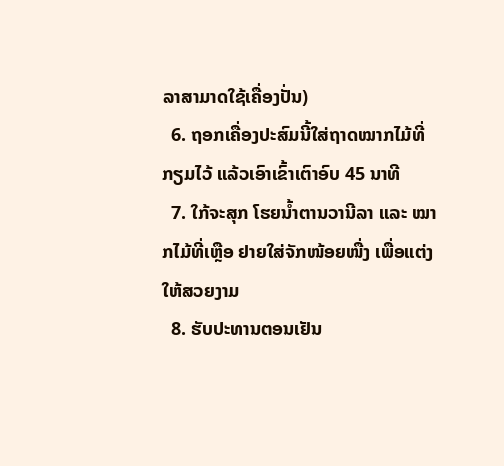ລາສາມາດໃຊ້ເຄື່ອງປັ່ນ)
  6. ຖອກເຄື່ອງປະສົມນີ້ໃສ່ຖາດໝາກໄມ້ທີ່ກຽມໄວ້ ແລ້ວເອົາເຂົ້າເຕົາອົບ 45 ນາທີ
  7. ໃກ້ຈະສຸກ ໂຮຍນ້ຳຕານວານີລາ ແລະ ໝາກໄມ້ທີ່ເຫຼືອ ຢາຍໃສ່ຈັກໜ້ອຍໜື່ງ ເພື່ອແຕ່ງໃຫ້ສວຍງາມ
  8. ຮັບປະທານຕອນເຢັນ